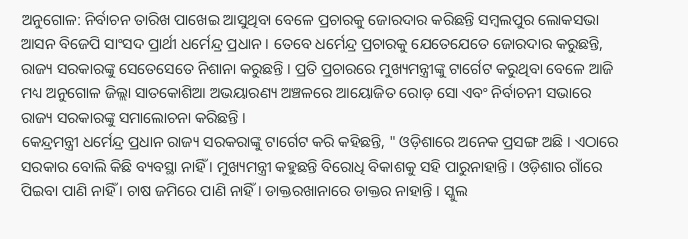ଅନୁଗୋଳ: ନିର୍ବାଚନ ତାରିଖ ପାଖେଇ ଆସୁଥିବା ବେଳେ ପ୍ରଚାରକୁ ଜୋରଦାର କରିଛନ୍ତି ସମ୍ବଲପୁର ଲୋକସଭା ଆସନ ବିଜେପି ସାଂସଦ ପ୍ରାର୍ଥୀ ଧର୍ମେନ୍ଦ୍ର ପ୍ରଧାନ । ତେବେ ଧର୍ମେନ୍ଦ୍ର ପ୍ରଚାରକୁ ଯେତେଯେତେ ଜୋରଦାର କରୁଛନ୍ତି, ରାଜ୍ୟ ସରକାରଙ୍କୁ ସେତେସେତେ ନିଶାନା କରୁଛନ୍ତି । ପ୍ରତି ପ୍ରଚାରରେ ମୁଖ୍ୟମନ୍ତ୍ରୀଙ୍କୁ ଟାର୍ଗେଟ କରୁଥିବା ବେଳେ ଆଜି ମଧ୍ୟ ଅନୁଗୋଳ ଜିଲ୍ଲା ସାତକୋଶିଆ ଅଭୟାରଣ୍ୟ ଅଞ୍ଚଳରେ ଆୟୋଜିତ ରୋଡ଼ ସୋ ଏବଂ ନିର୍ବାଚନୀ ସଭାରେ ରାଜ୍ୟ ସରକାରଙ୍କୁ ସମାଲୋଚନା କରିଛନ୍ତି ।
କେନ୍ଦ୍ରମନ୍ତ୍ରୀ ଧର୍ମେନ୍ଦ୍ର ପ୍ରଧାନ ରାଜ୍ୟ ସରକରାଙ୍କୁ ଟାର୍ଗେଟ କରି କହିଛନ୍ତି, " ଓଡ଼ିଶାରେ ଅନେକ ପ୍ରସଙ୍ଗ ଅଛି । ଏଠାରେ ସରକାର ବୋଲି କିଛି ବ୍ୟବସ୍ଥା ନାହିଁ । ମୁଖ୍ୟମନ୍ତ୍ରୀ କହୁଛନ୍ତି ବିରୋଧି ବିକାଶକୁ ସହି ପାରୁନାହାନ୍ତି । ଓଡ଼ିଶାର ଗାଁରେ ପିଇବା ପାଣି ନାହିଁ । ଚାଷ ଜମିରେ ପାଣି ନାହିଁ । ଡାକ୍ତରଖାନାରେ ଡାକ୍ତର ନାହାନ୍ତି । ସ୍କୁଲ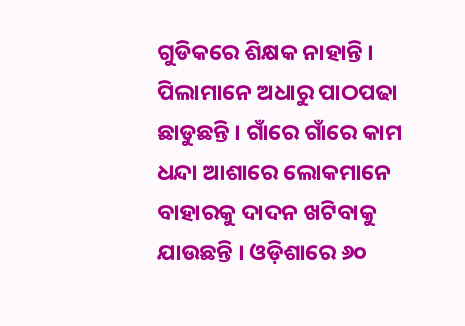ଗୁଡିକରେ ଶିକ୍ଷକ ନାହାନ୍ତି । ପିଲାମାନେ ଅଧାରୁ ପାଠପଢା ଛାଡୁଛନ୍ତି । ଗାଁରେ ଗାଁରେ କାମ ଧନ୍ଦା ଆଶାରେ ଲୋକମାନେ ବାହାରକୁ ଦାଦନ ଖଟିବାକୁ ଯାଉଛନ୍ତି । ଓଡ଼ିଶାରେ ୬୦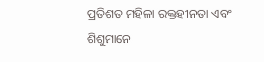ପ୍ରତିଶତ ମହିଳା ରକ୍ତହୀନତା ଏବଂ ଶିଶୁମାନେ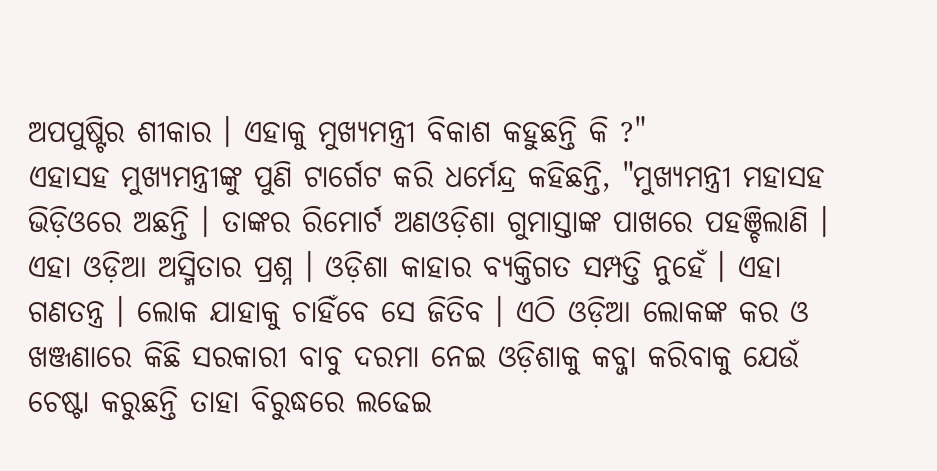ଅପପୁଷ୍ଟିର ଶୀକାର । ଏହାକୁ ମୁଖ୍ୟମନ୍ତ୍ରୀ ବିକାଶ କହୁଛନ୍ତି କି ?"
ଏହାସହ ମୁଖ୍ୟମନ୍ତ୍ରୀଙ୍କୁ ପୁଣି ଟାର୍ଗେଟ କରି ଧର୍ମେନ୍ଦ୍ର କହିଛନ୍ତି, "ମୁଖ୍ୟମନ୍ତ୍ରୀ ମହାସହ ଭିଡ଼ିଓରେ ଅଛନ୍ତି । ତାଙ୍କର ରିମୋର୍ଟ ଅଣଓଡ଼ିଶା ଗୁମାସ୍ତାଙ୍କ ପାଖରେ ପହଞ୍ଚିଲାଣି । ଏହା ଓଡ଼ିଆ ଅସ୍ମିତାର ପ୍ରଶ୍ନ । ଓଡ଼ିଶା କାହାର ବ୍ୟକ୍ତିଗତ ସମ୍ପତ୍ତି ନୁହେଁ । ଏହା ଗଣତନ୍ତ୍ର । ଲୋକ ଯାହାକୁ ଚାହିଁବେ ସେ ଜିତିବ । ଏଠି ଓଡ଼ିଆ ଲୋକଙ୍କ କର ଓ ଖଞ୍ଜଣାରେ କିଛି ସରକାରୀ ବାବୁ ଦରମା ନେଇ ଓଡ଼ିଶାକୁ କବ୍ଜା କରିବାକୁ ଯେଉଁ ଚେଷ୍ଟା କରୁଛନ୍ତି ତାହା ବିରୁଦ୍ଧରେ ଲଢେଇ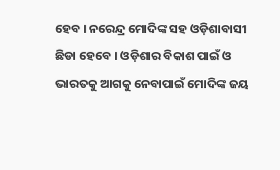ହେବ । ନରେନ୍ଦ୍ର ମୋଦିଙ୍କ ସହ ଓଡ଼ିଶାବାସୀ ଛିଡା ହେବେ । ଓଡ଼ିଶାର ବିକାଶ ପାଇଁ ଓ ଭାରତକୁ ଆଗକୁ ନେବାପାଇଁ ମୋଦିଙ୍କ ଜୟ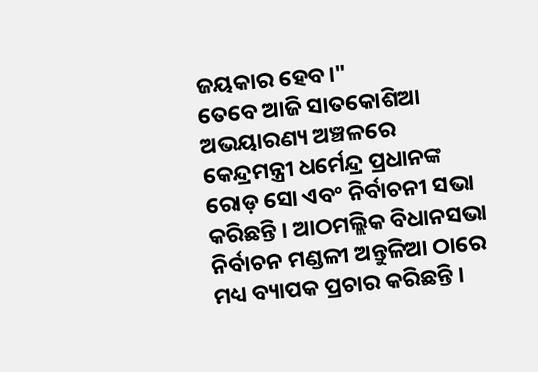ଜୟକାର ହେବ।"
ତେବେ ଆଜି ସାତକୋଶିଆ ଅଭୟାରଣ୍ୟ ଅଞ୍ଚଳରେ କେନ୍ଦ୍ରମନ୍ତ୍ରୀ ଧର୍ମେନ୍ଦ୍ର ପ୍ରଧାନଙ୍କ ରୋଡ଼ ସୋ ଏବଂ ନିର୍ବାଚନୀ ସଭା କରିଛନ୍ତି । ଆଠମଲ୍ଲିକ ବିଧାନସଭା ନିର୍ବାଚନ ମଣ୍ଡଳୀ ଅନ୍ତୁଳିଆ ଠାରେ ମଧ୍ୟ ବ୍ୟାପକ ପ୍ରଚାର କରିଛନ୍ତି ।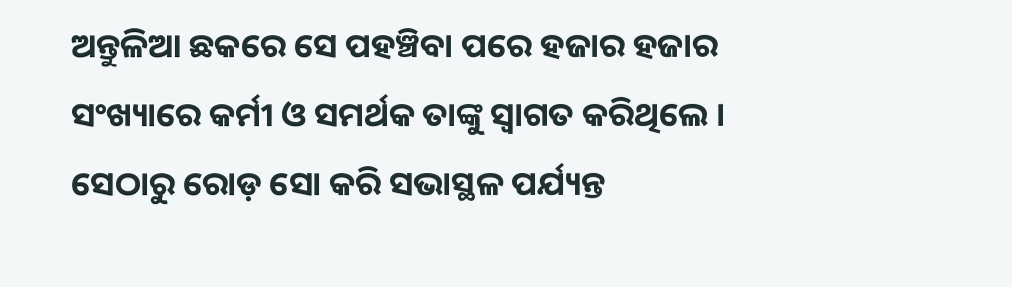ଅନ୍ତୁଳିଆ ଛକରେ ସେ ପହଞ୍ଚିବା ପରେ ହଜାର ହଜାର ସଂଖ୍ୟାରେ କର୍ମୀ ଓ ସମର୍ଥକ ତାଙ୍କୁ ସ୍ବାଗତ କରିଥିଲେ । ସେଠାରୁ ରୋଡ଼ ସୋ କରି ସଭାସ୍ଥଳ ପର୍ଯ୍ୟନ୍ତ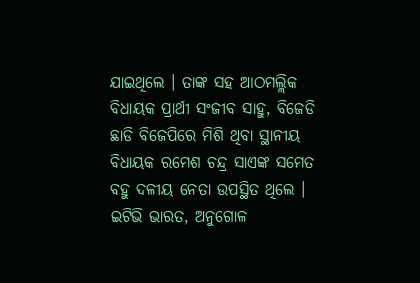ଯାଇଥିଲେ । ତାଙ୍କ ସହ ଆଠମଲ୍ଲିକ ବିଧାୟକ ପ୍ରାର୍ଥୀ ସଂଜୀବ ସାହୁ, ବିଜେଡି ଛାଡି ବିଜେପିରେ ମିଶି ଥିବା ସ୍ଥାନୀୟ ବିଧାୟକ ରମେଶ ଚନ୍ଦ୍ର ସାଏଙ୍କ ସମେତ ବହୁ ଦଳୀୟ ନେତା ଉପସ୍ଥିତ ଥିଲେ ।
ଇଟିଭି ଭାରତ, ଅନୁଗୋଳ